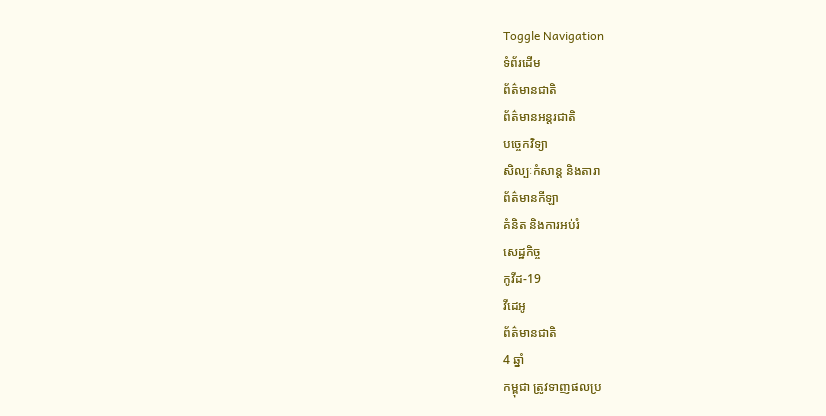Toggle Navigation
ទំព័រដើម
ព័ត៌មានជាតិ
ព័ត៌មានអន្តរជាតិ
បច្ចេកវិទ្យា
សិល្បៈកំសាន្ត និងតារា
ព័ត៌មានកីឡា
គំនិត និងការអប់រំ
សេដ្ឋកិច្ច
កូវីដ-19
វីដេអូ
ព័ត៌មានជាតិ
4 ឆ្នាំ
កម្ពុជា ត្រូវទាញផលប្រ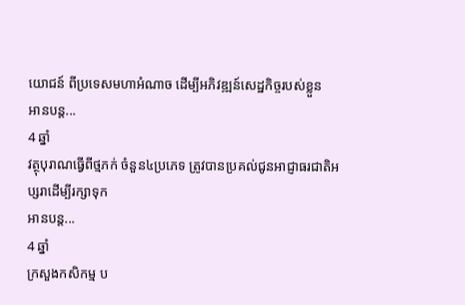យោជន៍ ពីប្រទេសមហាអំណាច ដើម្បីអភិវឌ្ឍន៍សេដ្ឋកិច្ចរបស់ខ្លួន
អានបន្ត...
4 ឆ្នាំ
វត្ថុបុរាណធ្វើពីថ្មភក់ ចំនួន៤ប្រភេទ ត្រូវបានប្រគល់ជូនអាជ្ញាធរជាតិអប្សរាដើម្បីរក្សាទុក
អានបន្ត...
4 ឆ្នាំ
ក្រសួងកសិកម្ម ប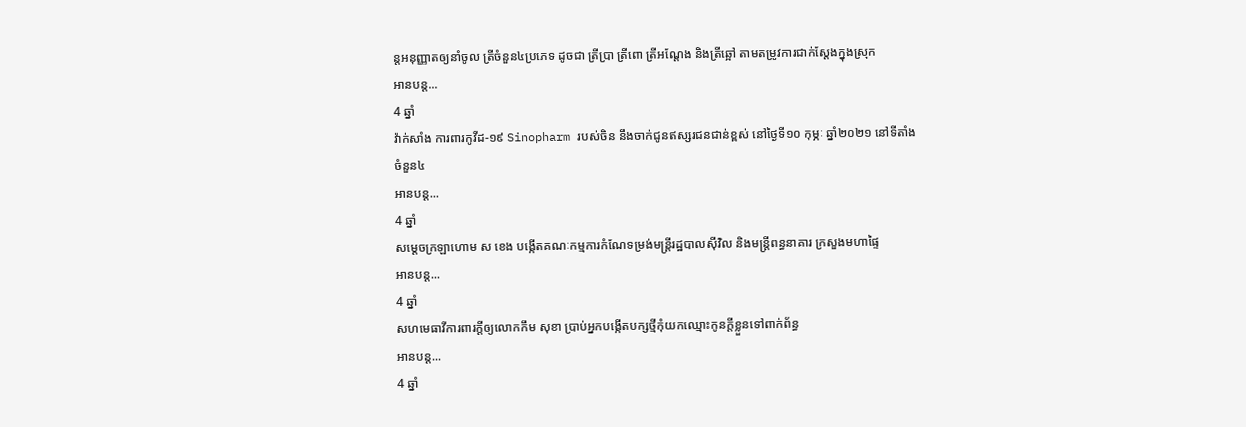ន្តអនុញ្ញាតឲ្យនាំចូល ត្រីចំនួន៤ប្រភេទ ដូចជា ត្រីប្រា ត្រីពោ ត្រីអណ្តែង និងត្រីឆ្អៅ តាមតម្រូវការជាក់ស្តែងក្នុងស្រុក
អានបន្ត...
4 ឆ្នាំ
វ៉ាក់សាំង ការពារកូវីដ-១៩ Sinopharm របស់ចិន នឹងចាក់ជូនឥស្សរជនជាន់ខ្ពស់ នៅថ្ងៃទី១០ កុម្ភៈ ឆ្នាំ២០២១ នៅទីតាំងចំនួន៤
អានបន្ត...
4 ឆ្នាំ
សម្តេចក្រឡាហោម ស ខេង បង្កើតគណៈកម្មការកំណែទម្រង់មន្ត្រីរដ្ឋបាលស៊ីវិល និងមន្ត្រីពន្ធនាគារ ក្រសួងមហាផ្ទៃ
អានបន្ត...
4 ឆ្នាំ
សហមេធាវីការពារក្ដីឲ្យលោកកឹម សុខា ប្រាប់អ្នកបង្កើតបក្សថ្មីកុំយកឈ្មោះកូនក្តីខ្លួនទៅពាក់ព័ន្ធ
អានបន្ត...
4 ឆ្នាំ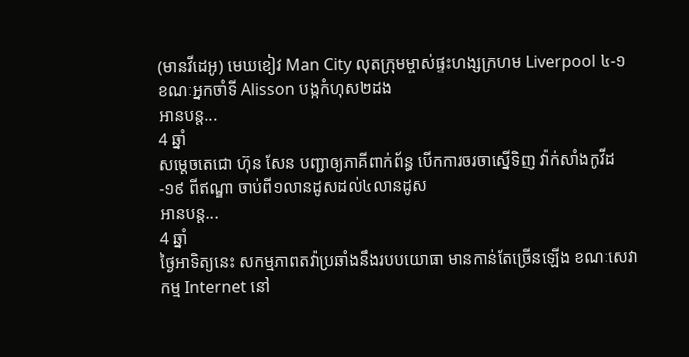(មានវីដេអូ) មេឃខៀវ Man City លុតក្រុមម្ចាស់ផ្ទះហង្សក្រហម Liverpool ៤-១ ខណៈអ្នកចាំទី Alisson បង្កកំហុស២ដង
អានបន្ត...
4 ឆ្នាំ
សម្ដេចតេជោ ហ៊ុន សែន បញ្ជាឲ្យភាគីពាក់ព័ន្ធ បើកការចរចាស្នើទិញ វ៉ាក់សាំងកូវីដ-១៩ ពីឥណ្ឌា ចាប់ពី១លានដូសដល់៤លានដូស
អានបន្ត...
4 ឆ្នាំ
ថ្ងៃអាទិត្យនេះ សកម្មភាពតវ៉ាប្រឆាំងនឹងរបបយោធា មានកាន់តែច្រើនឡើង ខណៈសេវាកម្ម Internet នៅ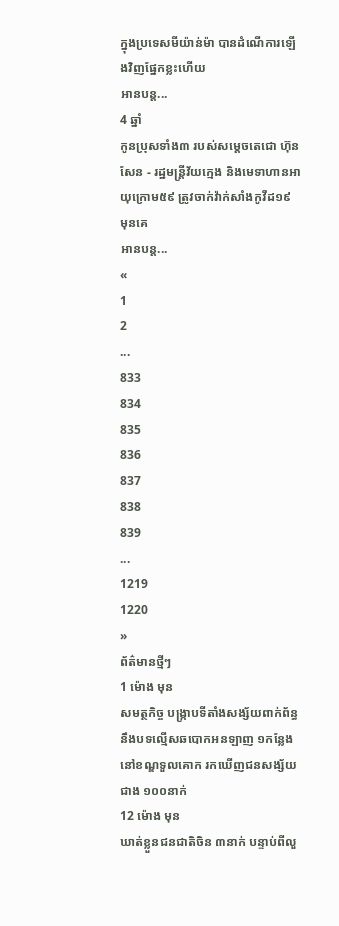ក្នុងប្រទេសមីយ៉ាន់ម៉ា បានដំណើការឡើងវិញផ្នែកខ្លះហើយ
អានបន្ត...
4 ឆ្នាំ
កូនប្រុសទាំង៣ របស់សម្ដេចតេជោ ហ៊ុន សែន - រដ្ឋមន្រ្តីវ័យក្មេង និងមេទាហានអាយុក្រោម៥៩ ត្រូវចាក់វ៉ាក់សាំងកូវីដ១៩ មុនគេ
អានបន្ត...
«
1
2
...
833
834
835
836
837
838
839
...
1219
1220
»
ព័ត៌មានថ្មីៗ
1 ម៉ោង មុន
សមត្ថកិច្ច បង្រ្កាបទីតាំងសង្ស័យពាក់ព័ន្ធនឹងបទល្មើសឆបោកអនឡាញ ១កន្លែង នៅខណ្ឌទួលគោក រកឃើញជនសង្ស័យជាង ១០០នាក់
12 ម៉ោង មុន
ឃាត់ខ្លួនជនជាតិចិន ៣នាក់ បន្ទាប់ពីលួ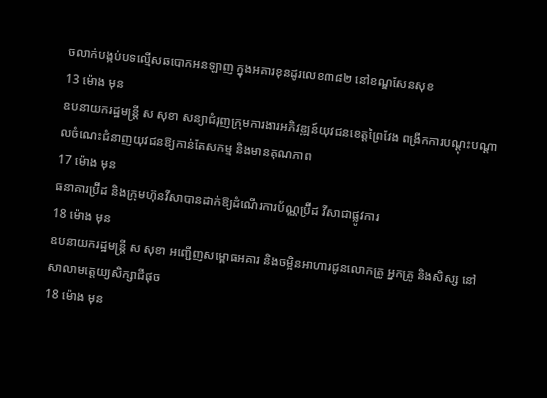ចលាក់បង្កប់បទល្មើសឆបោកអនឡាញ ក្នុងអគារខុនដូរលេខ៣៨២ នៅខណ្ឌសែនសុខ
13 ម៉ោង មុន
ឧបនាយករដ្ឋមន្ត្រី ស សុខា សន្យាជំរុញក្រុមការងារអភិវឌ្ឍន៍យុវជនខេត្តព្រៃវែង ពង្រីកការបណ្ដុះបណ្ដាលចំណេះជំនាញយុវជនឱ្យកាន់តែសកម្ម និងមានគុណភាព
17 ម៉ោង មុន
ធនាគារប្រ៊ីដ និងក្រុមហ៊ុនវីសាបានដាក់ឱ្យដំណើរការប័ណ្ណប្រ៊ីដ វីសាជាផ្លូវការ
18 ម៉ោង មុន
ឧបនាយករដ្ឋមន្ត្រី ស សុខា អញ្ជើញសម្ពោធអគារ និងចម្អិនអាហារជូនលោកគ្រូ អ្នកគ្រូ និងសិស្ស នៅសាលាមត្តេយ្យសិក្សាជីផុច
18 ម៉ោង មុន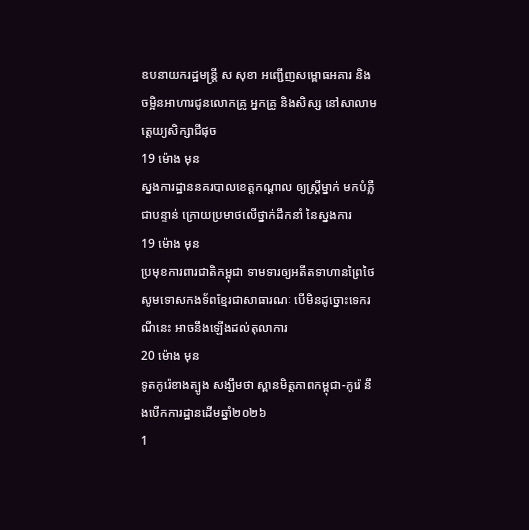ឧបនាយករដ្ឋមន្ត្រី ស សុខា អញ្ជើញសម្ពោធអគារ និងចម្អិនអាហារជូនលោកគ្រូ អ្នកគ្រូ និងសិស្ស នៅសាលាមត្តេយ្យសិក្សាជីផុច
19 ម៉ោង មុន
ស្នងការដ្ឋាននគរបាលខេត្តកណ្តាល ឲ្យស្រ្តីម្នាក់ មកបំភ្លឺជាបន្ទាន់ ក្រោយប្រមាថលើថ្នាក់ដឹកនាំ នៃស្នងការ
19 ម៉ោង មុន
ប្រមុខការពារជាតិកម្ពុជា ទាមទារឲ្យអតីតទាហានព្រៃថៃ សូមទោសកងទ័ពខ្មែរជាសាធារណៈ បើមិនដូច្នោះទេករណីនេះ អាចនឹងឡើងដល់តុលាការ
20 ម៉ោង មុន
ទូតកូរ៉េខាងត្បូង សង្ឃឹមថា ស្ពានមិត្តភាពកម្ពុជា-កូរ៉េ នឹងបើកការដ្ឋានដើមឆ្នាំ២០២៦
1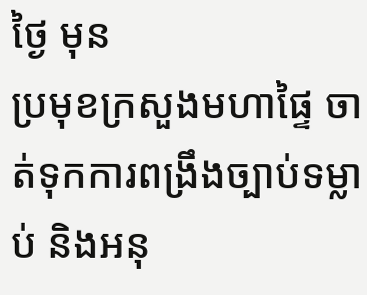ថ្ងៃ មុន
ប្រមុខក្រសួងមហាផ្ទៃ ចាត់ទុកការពង្រឹងច្បាប់ទម្លាប់ និងអនុ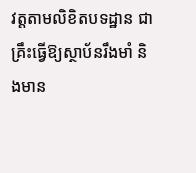វត្តតាមលិខិតបទដ្ឋាន ជាគ្រឹះធ្វើឱ្យស្ថាប័នរឹងមាំ និងមាន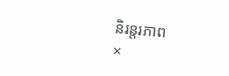និរន្តរភាព
×